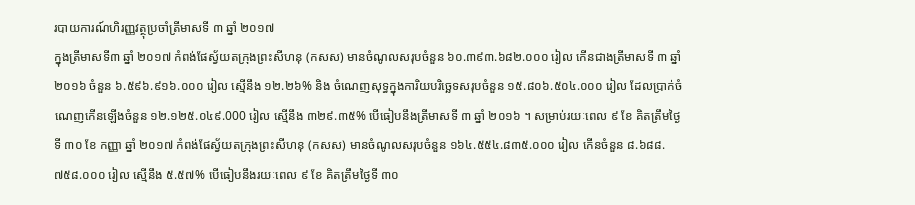របាយការណ៍ហិរញ្ញវត្ថុប្រចាំត្រីមាសទី ៣ ឆ្នាំ ២០១៧
ក្នុងត្រីមាសទី៣ ឆ្នាំ ២០១៧ កំពង់ផែស្វ័យតក្រុងព្រះសីហនុ (កសស) មានចំណូលសរុបចំនួន ៦០.៣៩៣.៦៨២.០០០ រៀល កើនជាងត្រីមាសទី ៣ ឆ្នាំ ២០១៦ ចំនួន ៦.៥៩៦.៩១៦.០០០ រៀល ស្មើនឹង ១២.២៦% និង ចំណេញសុទ្ធក្នុងការិយបរិច្ឆេទសរុបចំនួន ១៥.៨០៦.៥០៤.០០០ រៀល ដែលប្រាក់ចំណេញកើនឡើងចំនួន ១២.១២៥.០៤៩.000 រៀល ស្មើនឹង ៣២៩.៣៥% បើធៀបនឹងត្រីមាសទី ៣ ឆ្នាំ ២០១៦ ។ សម្រាប់រយៈពេល ៩ ខែ គិតត្រឹមថ្ងៃទី ៣០ ខែ កញ្ញា ឆ្នាំ ២០១៧ កំពង់ផែស្វ័យតក្រុងព្រះសីហនុ (កសស) មានចំណូលសរុបចំនួន ១៦៤.៥៥៤.៨៣៥.០០០ រៀល កើនចំនួន ៨.៦៨៨.៧៥៨.០០០ រៀល ស្មើនឹង ៥.៥៧% បើធៀបនឹងរយៈពេល ៩ ខែ គិតត្រឹមថ្ងៃទី ៣០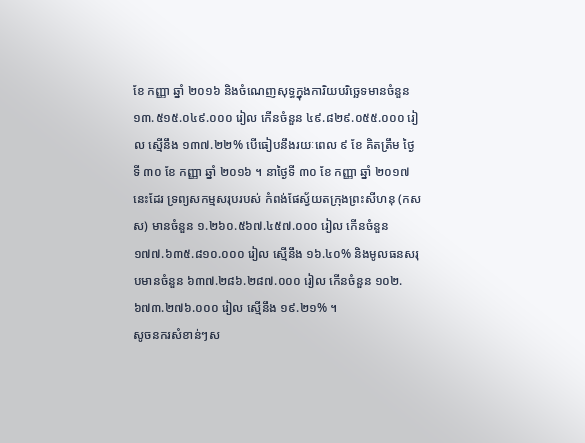ខែ កញ្ញា ឆ្នាំ ២០១៦ និងចំណេញសុទ្ធក្នុងការិយបរិច្ឆេទមានចំនួន ១៣.៥១៥.០៤៩.០០០ រៀល កើនចំនួន ៤៩.៨២៩.០៥៥.០០០ រៀល ស្មើនឹង ១៣៧.២២% បើធៀបនឹងរយៈពេល ៩ ខែ គិតត្រឹម ថ្ងៃទី ៣០ ខែ កញ្ញា ឆ្នាំ ២០១៦ ។ នាថ្ងៃទី ៣០ ខែ កញ្ញា ឆ្នាំ ២០១៧ នេះដែរ ទ្រព្យសកម្មសរុបរបស់ កំពង់ផែស្វ័យតក្រុងព្រះសីហនុ (កសស) មានចំនួន ១.២៦០.៥៦៧.៤៥៧.០០០ រៀល កើនចំនួន ១៧៧.៦៣៥.៨១០.០០០ រៀល ស្មើនឹង ១៦.៤០% និងមូលធនសរុបមានចំនួន ៦៣៧.២៨៦.២៨៧.០០០ រៀល កើនចំនួន ១០២.៦៧៣.២៧៦.០០០ រៀល ស្មើនឹង ១៩.២១% ។
សូចនករសំខាន់ៗស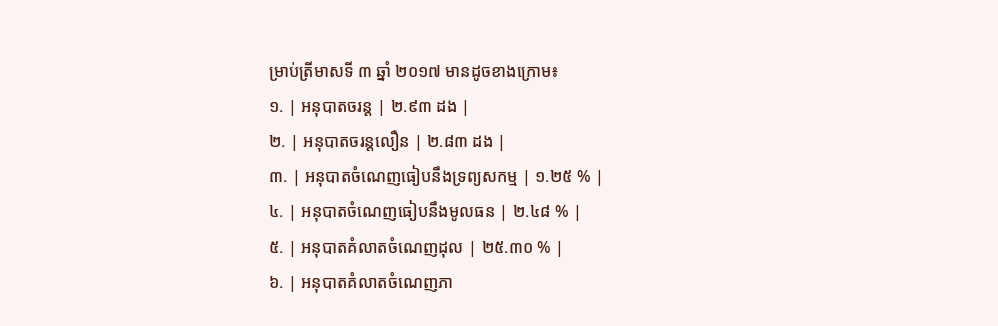ម្រាប់ត្រីមាសទី ៣ ឆ្នាំ ២០១៧ មានដូចខាងក្រោម៖
១. | អនុបាតចរន្ត | ២.៩៣ ដង |
២. | អនុបាតចរន្តលឿន | ២.៨៣ ដង |
៣. | អនុបាតចំណេញធៀបនឹងទ្រព្យសកម្ម | ១.២៥ % |
៤. | អនុបាតចំណេញធៀបនឹងមូលធន | ២.៤៨ % |
៥. | អនុបាតគំលាតចំណេញដុល | ២៥.៣០ % |
៦. | អនុបាតគំលាតចំណេញភា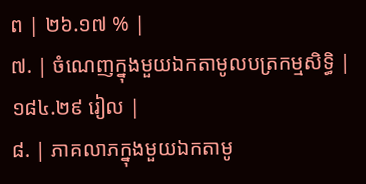ព | ២៦.១៧ % |
៧. | ចំណេញក្នុងមួយឯកតាមូលបត្រកម្មសិទ្ធិ | ១៨៤.២៩ រៀល |
៨. | ភាគលាភក្នុងមួយឯកតាមូ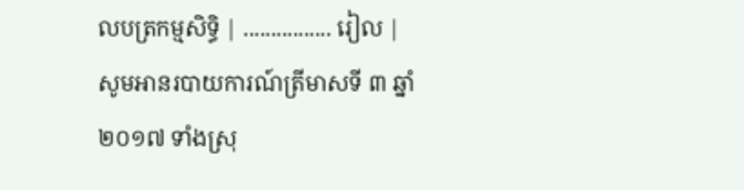លបត្រកម្មសិទ្ធិ | ................ រៀល |
សូមអានរបាយការណ៍ត្រីមាសទី ៣ ឆ្នាំ ២០១៧ ទាំងស្រុ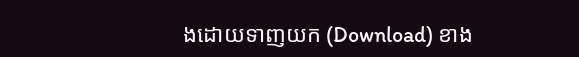ងដោយទាញយក (Download) ខាង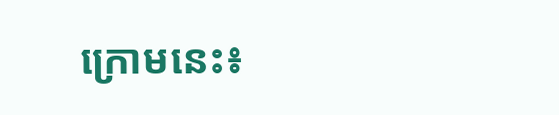ក្រោមនេះ៖